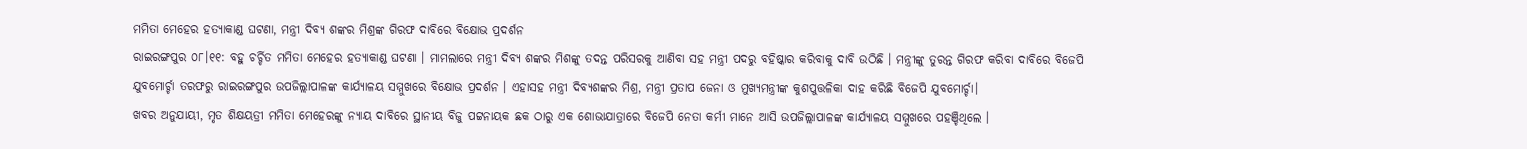ମମିତା ମେହେର ହତ୍ୟାକାଣ୍ଡ ଘଟଣା, ମନ୍ତ୍ରୀ ଦିବ୍ୟ ଶଙ୍କର ମିଶ୍ରଙ୍କ ଗିରଫ ଦାବିରେ ବିକ୍ଷୋଭ ପ୍ରଦର୍ଶନ
ରାଇରଙ୍ଗପୁର ୦୮।୧୧: ବହୁ ଚର୍ଚ୍ଚିତ ମମିତା ମେହେର ହତ୍ୟାକାଣ୍ଡ ଘଟଣା । ମାମଲାରେ ମନ୍ତ୍ରୀ ଦିବ୍ୟ ଶଙ୍କର ମିଶଙ୍କୁ ତଦନ୍ତ ପରିସରକୁ ଆଣିବା ସହ ମନ୍ତ୍ରୀ ପଦରୁ ବହିଷ୍କାର କରିବାକୁ ଦାବି ଉଠିଛି । ମନ୍ତ୍ରୀଙ୍କୁ ତୁରନ୍ତ ଗିରଫ କରିବା ଦାବିରେ ବିଜେପି ଯୁବମୋର୍ଚ୍ଚା ତରଫରୁ ରାଇରଙ୍ଗପୁର ଉପଜିଲ୍ଲାପାଳଙ୍କ କାର୍ଯ୍ୟାଳୟ ସମ୍ମୁଖରେ ବିକ୍ଷୋଭ ପ୍ରଦର୍ଶନ । ଏହାସହ ମନ୍ତ୍ରୀ ଦିବ୍ୟଶଙ୍କର ମିଶ୍ର, ମନ୍ତ୍ରୀ ପ୍ରତାପ ଜେନା ଓ ମୁଖ୍ୟମନ୍ତ୍ରୀଙ୍କ କୁଶପୁତ୍ତଳିକା ଦାହ କରିଛି ବିଜେପି ଯୁବମୋର୍ଚ୍ଚା।
ଖବର ଅନୁଯାୟୀ, ମୃତ ଶିକ୍ଷୟତ୍ରୀ ମମିତା ମେହେରଙ୍କୁ ନ୍ୟାୟ ଦାବିରେ ସ୍ଥାନୀୟ ବିଜୁ ପଟ୍ଟନାୟକ ଛକ ଠାରୁ ଏକ ଶୋଭାଯାତ୍ରାରେ ବିଜେପି ନେତା କର୍ମୀ ମାନେ ଆସି ଉପଜିଲ୍ଲାପାଳଙ୍କ କାର୍ଯ୍ୟାଳୟ ସମ୍ମୁଖରେ ପହଞ୍ଚିଥିଲେ ।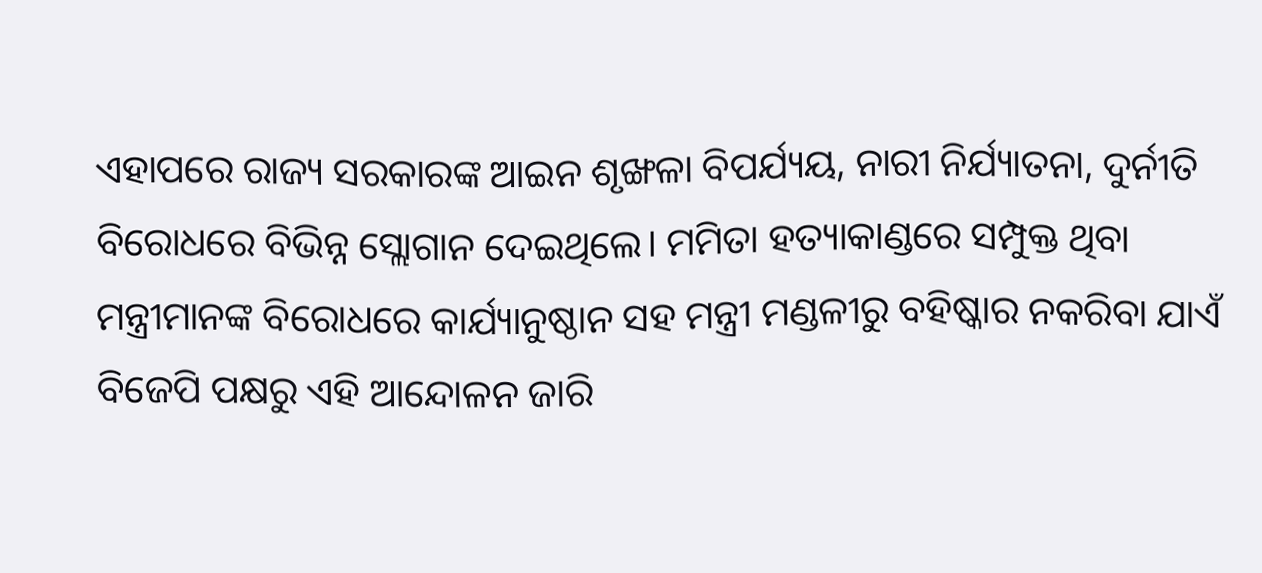ଏହାପରେ ରାଜ୍ୟ ସରକାରଙ୍କ ଆଇନ ଶୃଙ୍ଖଳା ବିପର୍ଯ୍ୟୟ, ନାରୀ ନିର୍ଯ୍ୟାତନା, ଦୁର୍ନୀତି ବିରୋଧରେ ବିଭିନ୍ନ ସ୍ଲୋଗାନ ଦେଇଥିଲେ। ମମିତା ହତ୍ୟାକାଣ୍ଡରେ ସମ୍ପୁକ୍ତ ଥିବା ମନ୍ତ୍ରୀମାନଙ୍କ ବିରୋଧରେ କାର୍ଯ୍ୟାନୁଷ୍ଠାନ ସହ ମନ୍ତ୍ରୀ ମଣ୍ଡଳୀରୁ ବହିଷ୍କାର ନକରିବା ଯାଏଁ ବିଜେପି ପକ୍ଷରୁ ଏହି ଆନ୍ଦୋଳନ ଜାରି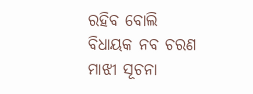ରହିବ ବୋଲି ବିଧାୟକ ନବ ଚରଣ ମାଝୀ ସୂଚନା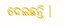ଦେଇଛନ୍ତି ।